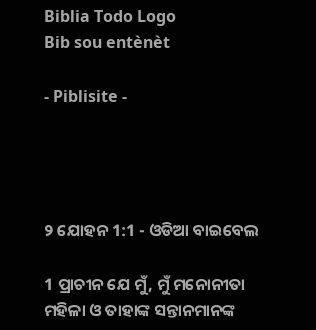Biblia Todo Logo
Bib sou entènèt

- Piblisite -




୨ ଯୋହନ 1:1 - ଓଡିଆ ବାଇବେଲ

1 ପ୍ରାଚୀନ ଯେ ମୁଁ, ମୁଁ ମନୋନୀତା ମହିଳା ଓ ତାହାଙ୍କ ସନ୍ତାନମାନଙ୍କ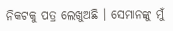ନିକଟକୁ ପତ୍ର ଲେଖୁଅଛି । ସେମାନଙ୍କୁ ମୁଁ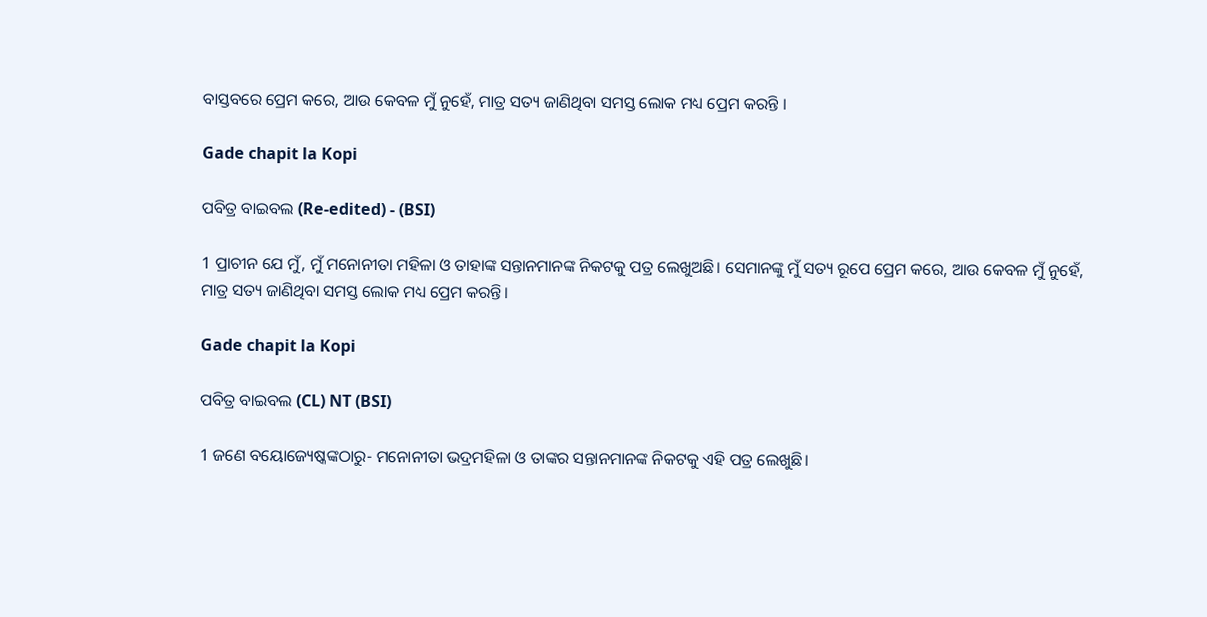ବାସ୍ତବରେ ପ୍ରେମ କରେ, ଆଉ କେବଳ ମୁଁ ନୁହେଁ, ମାତ୍ର ସତ୍ୟ ଜାଣିଥିବା ସମସ୍ତ ଲୋକ ମଧ୍ୟ ପ୍ରେମ କରନ୍ତି ।

Gade chapit la Kopi

ପବିତ୍ର ବାଇବଲ (Re-edited) - (BSI)

1 ପ୍ରାଚୀନ ଯେ ମୁଁ, ମୁଁ ମନୋନୀତା ମହିଳା ଓ ତାହାଙ୍କ ସନ୍ତାନମାନଙ୍କ ନିକଟକୁ ପତ୍ର ଲେଖୁଅଛି। ସେମାନଙ୍କୁ ମୁଁ ସତ୍ୟ ରୂପେ ପ୍ରେମ କରେ, ଆଉ କେବଳ ମୁଁ ନୁହେଁ, ମାତ୍ର ସତ୍ୟ ଜାଣିଥିବା ସମସ୍ତ ଲୋକ ମଧ୍ୟ ପ୍ରେମ କରନ୍ତି।

Gade chapit la Kopi

ପବିତ୍ର ବାଇବଲ (CL) NT (BSI)

1 ଜଣେ ବୟୋଜ୍ୟେଷ୍କଙ୍କଠାରୁ- ମନୋନୀତା ଭଦ୍ରମହିଳା ଓ ତାଙ୍କର ସନ୍ତାନମାନଙ୍କ ନିକଟକୁ ଏହି ପତ୍ର ଲେଖୁଛି।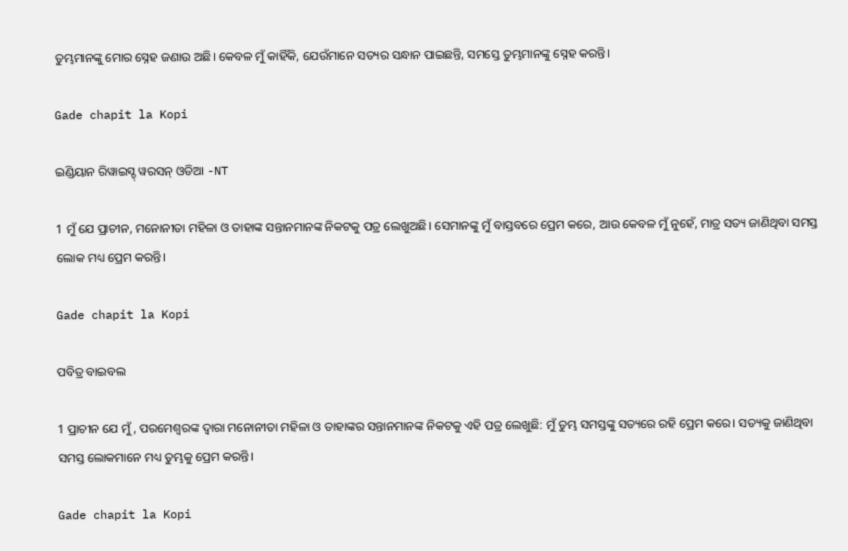ତୁମ୍ଭମାନଙ୍କୁ ମୋର ସ୍ନେହ ଜଣାଉ ଅଛି। କେବଳ ମୁଁ କାହିଁକି, ଯେଉଁମାନେ ସତ୍ୟର ସନ୍ଧାନ ପାଇଛନ୍ତି, ସମସ୍ତେ ତୁମ୍ଭମାନଙ୍କୁ ସ୍ନେହ କରନ୍ତି।

Gade chapit la Kopi

ଇଣ୍ଡିୟାନ ରିୱାଇସ୍ଡ୍ ୱରସନ୍ ଓଡିଆ -NT

1 ମୁଁ ଯେ ପ୍ରାଚୀନ, ମନୋନୀତା ମହିଳା ଓ ତାହାଙ୍କ ସନ୍ତାନମାନଙ୍କ ନିକଟକୁ ପତ୍ର ଲେଖୁଅଛି। ସେମାନଙ୍କୁ ମୁଁ ବାସ୍ତବରେ ପ୍ରେମ କରେ, ଆଉ କେବଳ ମୁଁ ନୁହେଁ, ମାତ୍ର ସତ୍ୟ ଜାଣିଥିବା ସମସ୍ତ ଲୋକ ମଧ୍ୟ ପ୍ରେମ କରନ୍ତି।

Gade chapit la Kopi

ପବିତ୍ର ବାଇବଲ

1 ପ୍ରାଚୀନ ଯେ ମୁଁ, ପରମେଶ୍ୱରଙ୍କ ଦ୍ୱାରା ମନୋନୀତା ମହିଳା ଓ ତାହାଙ୍କର ସନ୍ତାନମାନଙ୍କ ନିକଟକୁ ଏହି ପତ୍ର ଲେଖୁଛି: ମୁଁ ତୁମ୍ଭ ସମସ୍ତଙ୍କୁ ସତ୍ୟରେ ରହି ପ୍ରେମ କରେ। ସତ୍ୟକୁ ଜାଣିଥିବା ସମସ୍ତ ଲୋକମାନେ ମଧ୍ୟ ତୁମ୍ଭକୁ ପ୍ରେମ କରନ୍ତି।

Gade chapit la Kopi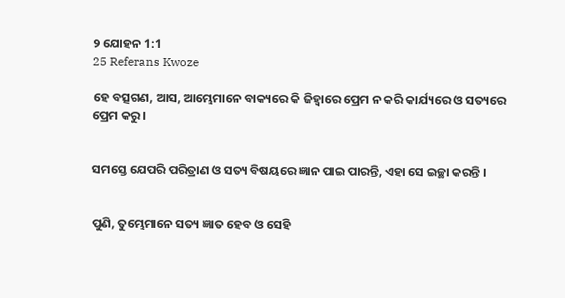୨ ଯୋହନ 1:1
25 Referans Kwoze

ହେ ବତ୍ସଗଣ, ଆସ, ଆମ୍ଭେମାନେ ବାକ୍ୟରେ କି ଜିହ୍ୱାରେ ପ୍ରେମ ନ କରି କାର୍ଯ୍ୟରେ ଓ ସତ୍ୟରେ ପ୍ରେମ କରୁ ।


ସମସ୍ତେ ଯେପରି ପରିତ୍ରାଣ ଓ ସତ୍ୟ ବିଷୟରେ ଜ୍ଞାନ ପାଇ ପାରନ୍ତି, ଏହା ସେ ଇଚ୍ଛା କରନ୍ତି ।


ପୁଣି, ତୁମ୍ଭେମାନେ ସତ୍ୟ ଜ୍ଞାତ ହେବ ଓ ସେହି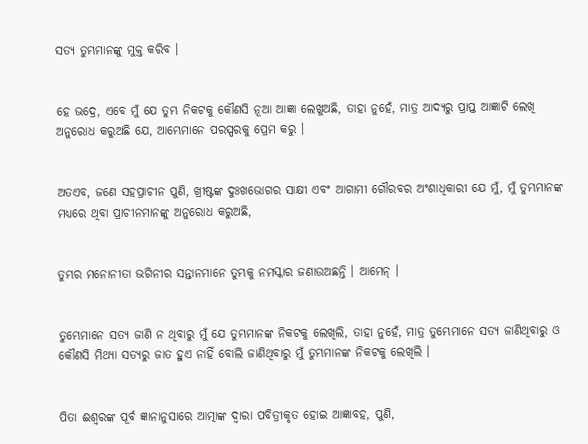ସତ୍ୟ ତୁମ୍ଭମାନଙ୍କୁ ମୁକ୍ତ କରିବ ।


ହେ ଭଦ୍ରେ, ଏବେ ମୁଁ ଯେ ତୁମ୍ଭ ନିକଟକୁ କୌଣସି ନୂଆ ଆଜ୍ଞା ଲେଖୁଅଛି, ତାହା ନୁହେଁ, ମାତ୍ର ଆଦ୍ୟରୁ ପ୍ରାପ୍ତ ଆଜ୍ଞାଟି ଲେଖି ଅନୁରୋଧ କରୁଅଛି ଯେ, ଆମ୍ଭେମାନେ ପରସ୍ପରକୁ ପ୍ରେମ କରୁ ।


ଅତଏବ, ଜଣେ ସହପ୍ରାଚୀନ ପୁଣି, ଖ୍ରୀଷ୍ଟଙ୍କ ଦୁଃଖଭୋଗର ସାକ୍ଷୀ ଏବଂ ଆଗାମୀ ଗୌରବର ଅଂଶାଧିକାରୀ ଯେ ମୁଁ, ମୁଁ ତୁମ୍ଭମାନଙ୍କ ମଧ୍ୟରେ ଥିବା ପ୍ରାଚୀନମାନଙ୍କୁ ଅନୁରୋଧ କରୁଅଛି,


ତୁମ୍ଭର ମନୋନୀତା ଭଗିନୀର ସନ୍ତାନମାନେ ତୁମ୍ଭକୁ ନମସ୍କାର ଜଣାଉଅଛନ୍ତି । ଆମେନ୍ ।


ତୁମ୍ଭେମାନେ ସତ୍ୟ ଜାଣି ନ ଥିବାରୁ ମୁଁ ଯେ ତୁମ୍ଭମାନଙ୍କ ନିକଟକୁ ଲେଖିଲି, ତାହା ନୁହେଁ, ମାତ୍ର ତୁମ୍ଭେମାନେ ସତ୍ୟ ଜାଣିଥିବାରୁ ଓ କୌଣସି ମିଥ୍ୟା ସତ୍ୟରୁ ଜାତ ହୁଏ ନାହିଁ ବୋଲି ଜାଣିଥିବାରୁ ମୁଁ ତୁମ୍ଭମାନଙ୍କ ନିକଟକୁ ଲେଖିଲି ।


ପିତା ଈଶ୍ୱରଙ୍କ ପୂର୍ବ ଜ୍ଞାନାନୁସାରେ ଆତ୍ମାଙ୍କ ଦ୍ୱାରା ପବିତ୍ରୀକୃତ ହୋଇ ଆଜ୍ଞାବହ, ପୁଣି,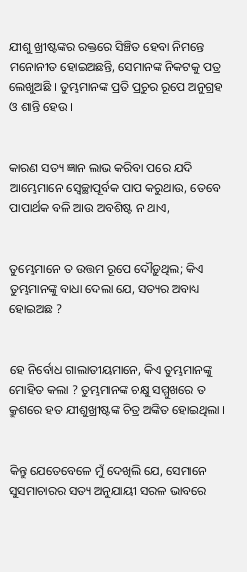ଯୀଶୁ ଖ୍ରୀଷ୍ଟଙ୍କର ରକ୍ତରେ ସିଞ୍ଚିତ ହେବା ନିମନ୍ତେ ମନୋନୀତ ହୋଇଅଛନ୍ତି, ସେମାନଙ୍କ ନିକଟକୁ ପତ୍ର ଲେଖୁଅଛି । ତୁମ୍ଭମାନଙ୍କ ପ୍ରତି ପ୍ରଚୁର ରୂପେ ଅନୁଗ୍ରହ ଓ ଶାନ୍ତି ହେଉ ।


କାରଣ ସତ୍ୟ ଜ୍ଞାନ ଲାଭ କରିବା ପରେ ଯଦି ଆମ୍ଭେମାନେ ସ୍ୱେଚ୍ଛାପୂର୍ବକ ପାପ କରୁଥାଉ, ତେବେ ପାପାର୍ଥକ ବଳି ଆଉ ଅବଶିଷ୍ଟ ନ ଥାଏ,


ତୁମ୍ଭେମାନେ ତ ଉତ୍ତମ ରୂପେ ଦୌଡ଼ୁଥିଲ; କିଏ ତୁମ୍ଭମାନଙ୍କୁ ବାଧା ଦେଲା ଯେ, ସତ୍ୟର ଅବାଧ୍ୟ ହୋଇଅଛ ?


ହେ ନିର୍ବୋଧ ଗାଲାତୀୟମାନେ, କିଏ ତୁମ୍ଭମାନଙ୍କୁ ମୋହିତ କଲା ? ତୁମ୍ଭମାନଙ୍କ ଚକ୍ଷୁ ସମ୍ମୁଖରେ ତ କ୍ରୁଶରେ ହତ ଯୀଶୁଖ୍ରୀଷ୍ଟଙ୍କ ଚିତ୍ର ଅଙ୍କିତ ହୋଇଥିଲା ।


କିନ୍ତୁ ଯେତେବେଳେ ମୁଁ ଦେଖିଲି ଯେ, ସେମାନେ ସୁସମାଚାରର ସତ୍ୟ ଅନୁଯାୟୀ ସରଳ ଭାବରେ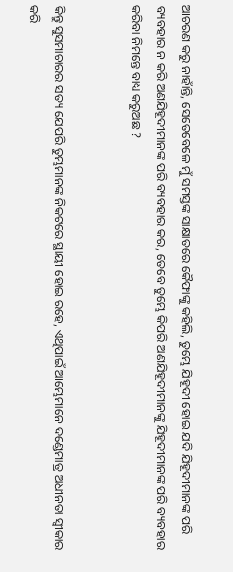ଆଚରଣ କରୁ ନାହାଁନ୍ତି, ସେତେବେଳେ ମୁଁ ସମସ୍ତଙ୍କ ସାକ୍ଷାତରେ କୈଫାଙ୍କୁ କହିଲି, ତୁମ୍ଭେ ଯିହୂଦୀ ହୋଇ ଯଦି ଯିହୂଦୀମାନଙ୍କ ପରି ବ୍ୟବହାର ନ କରି ଅଣଯିହୂଦୀମାନଙ୍କ ପରି ବ୍ୟବହାର କର, ତେବେ ତୁମ୍ଭେ କିପରି ଅଣଯିହୂଦୀମାନଙ୍କୁ ଯିହୂଦୀମାନଙ୍କ ପରି ବ୍ୟବହାର କରିବା ନିମନ୍ତେ ବାଧ୍ୟ କରୁଅଛ ?


କିନ୍ତୁ ସୁସମାଚାରର ସତ୍ୟ ଯେପରି ତୁମ୍ଭମାନଙ୍କ ନିକଟରେ ସ୍ଥାୟୀ ହୋଇ ରହେ, ଏଥିପାଇଁ ଆମ୍ଭେମାନେ ଦଣ୍ଡେମାତ୍ର ଅଧୀନତା ସ୍ୱୀକାର କରି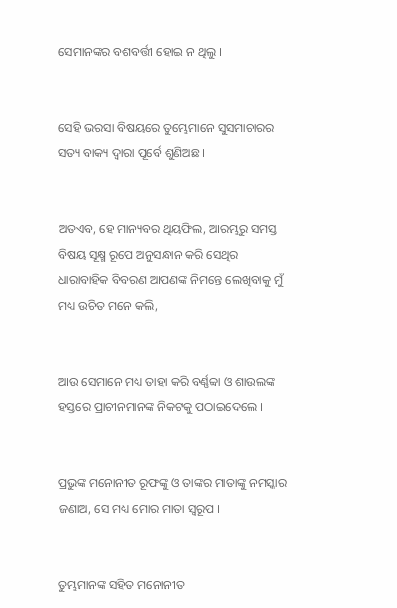ସେମାନଙ୍କର ବଶବର୍ତ୍ତୀ ହୋଇ ନ ଥିଲୁ ।


ସେହି ଭରସା ବିଷୟରେ ତୁମ୍ଭେମାନେ ସୁସମାଚାରର ସତ୍ୟ ବାକ୍ୟ ଦ୍ୱାରା ପୂର୍ବେ ଶୁଣିଅଛ ।


ଅତଏବ, ହେ ମାନ୍ୟବର ଥିୟଫିଲ, ଆରମ୍ଭରୁ ସମସ୍ତ ବିଷୟ ସୂକ୍ଷ୍ମ ରୂପେ ଅନୁସନ୍ଧାନ କରି ସେଥିର ଧାରାବାହିକ ବିବରଣ ଆପଣଙ୍କ ନିମନ୍ତେ ଲେଖିବାକୁ ମୁଁ ମଧ୍ୟ ଉଚିତ ମନେ କଲି,


ଆଉ ସେମାନେ ମଧ୍ୟ ତାହା କରି ବର୍ଣ୍ଣବ୍ବା ଓ ଶାଉଲଙ୍କ ହସ୍ତରେ ପ୍ରାଚୀନମାନଙ୍କ ନିକଟକୁ ପଠାଇଦେଲେ ।


ପ୍ରଭୁଙ୍କ ମନୋନୀତ ରୂଫଙ୍କୁ ଓ ତାଙ୍କର ମାତାଙ୍କୁ ନମସ୍କାର ଜଣାଅ, ସେ ମଧ୍ୟ ମୋର ମାତା ସ୍ୱରୂପ ।


ତୁମ୍ଭମାନଙ୍କ ସହିତ ମନୋନୀତ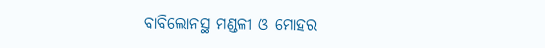ବାବିଲୋନସ୍ଥ ମଣ୍ଡଳୀ ଓ ମୋହର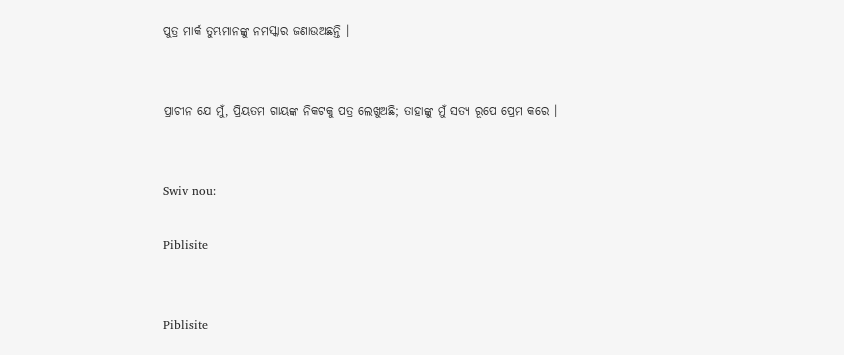ପୁତ୍ର ମାର୍କ ତୁମ୍ଭମାନଙ୍କୁ ନମସ୍କାର ଜଣାଉଅଛନ୍ତି ।


ପ୍ରାଚୀନ ଯେ ମୁଁ, ପ୍ରିୟତମ ଗାୟଙ୍କ ନିକଟକୁ ପତ୍ର ଲେଖୁଅଛି; ତାହାଙ୍କୁ ମୁଁ ସତ୍ୟ ରୂପେ ପ୍ରେମ କରେ ।


Swiv nou:

Piblisite


Piblisite